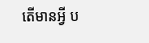តើមានអ្វី ប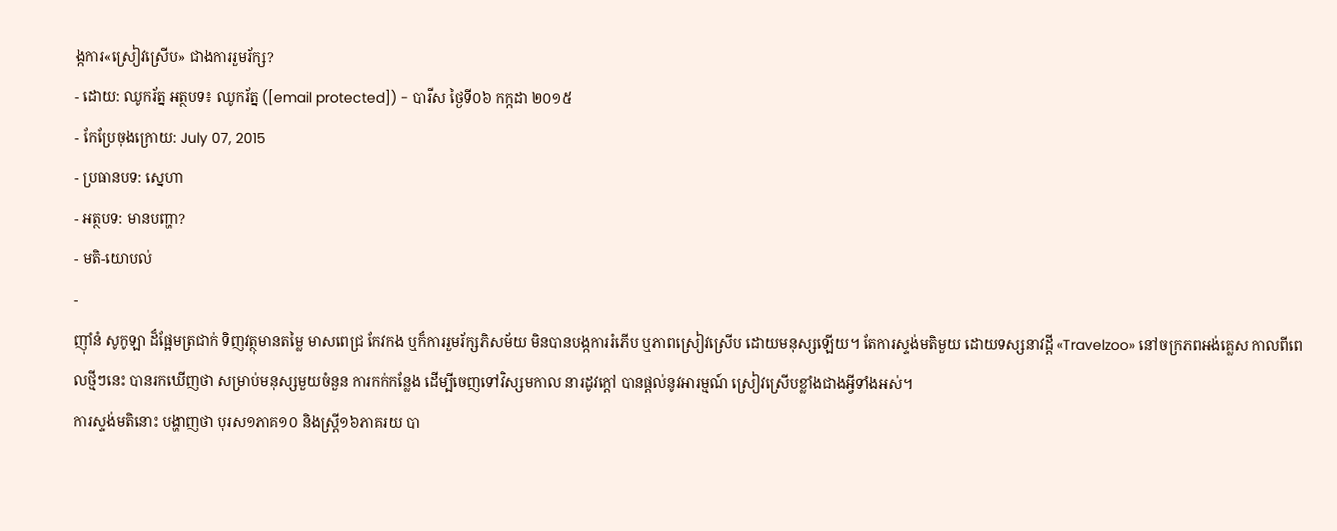ង្កការ«ស្រៀវស្រើប» ជាងការរួមរ័ក្ស?
- ដោយ: ឈូករ័ត្ន អត្ថបទ៖ ឈូករ័ត្ន ([email protected]) - បារីស ថ្ងៃទី០៦ កក្កដា ២០១៥
- កែប្រែចុងក្រោយ: July 07, 2015
- ប្រធានបទ: ស្នេហា
- អត្ថបទ: មានបញ្ហា?
- មតិ-យោបល់
-
ញ៉ាំនំ សូកូឡា ដ៏ផ្អែមត្រជាក់ ទិញវត្ថុមានតម្លៃ មាសពេជ្រ កែវកង ឬក៏ការរួមរ័ក្សភិសម័យ មិនបានបង្កការរំភើប ឬភាពស្រៀវស្រើប ដោយមនុស្សឡើយ។ តែការស្ទង់មតិមួយ ដោយទស្សនាវដ្ដី «Travelzoo» នៅចក្រភពអង់គ្លេស កាលពីពេលថ្មីៗនេះ បានរកឃើញថា សម្រាប់មនុស្សមួយចំនួន ការកក់កន្លែង ដើម្បីចេញទៅវិស្សមកាល នារដូវក្ដៅ បានផ្ដល់នូវអារម្មណ៍ ស្រៀវស្រើបខ្លាំងជាងអ្វីទាំងអស់។
ការស្ទង់មតិនោះ បង្ហាញថា បុរស១ភាគ១០ និងស្ត្រី១៦ភាគរយ បា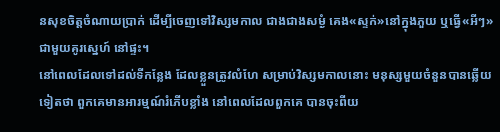នសុខចិត្តចំណាយប្រាក់ ដើម្បីចេញទៅវិស្សមកាល ជាងជាងសម្ងំ គេង«ស្ទក់»នៅក្នុងភួយ ឬធ្វើ«អីៗ»ជាមួយគូរស្នេហ៍ នៅផ្ទះ។
នៅពេលដែលទៅដល់ទីកន្លែង ដែលខ្លួនត្រូវលំហែ សម្រាប់វិស្សមកាលនោះ មនុស្សមួយចំនួនបានឆ្លើយទៀតថា ពួកគេមានអារម្មណ៍រំភើបខ្លាំង នៅពេលដែលពួកគេ បានចុះពីយ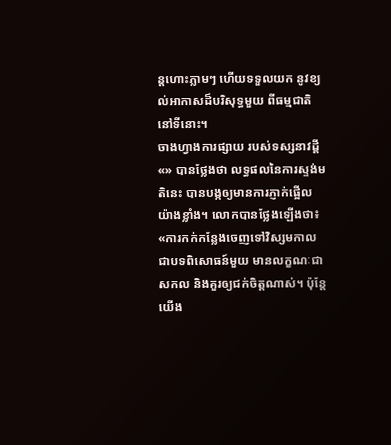ន្ដហោះភ្លាមៗ ហើយទទួលយក នូវខ្យល់អាកាសដ៏បរិសុទ្ធមួយ ពីធម្មជាតិនៅទីនោះ។
ចាងហ្វាងការផ្សាយ របស់ទស្សនាវដ្ដី «» បានថ្លែងថា លទ្ធផលនៃការស្ទង់មតិនេះ បានបង្កឲ្យមានការភ្ញាក់ផ្អើល យ៉ាងខ្លាំង។ លោកបានថ្លែងឡើងថា៖ «ការកក់កន្លែងចេញទៅវិស្សមកាល ជាបទពិសោធន៍មួយ មានលក្ខណៈជាសកល និងគួរឲ្យជក់ចិត្តណាស់។ ប៉ុន្តែយើង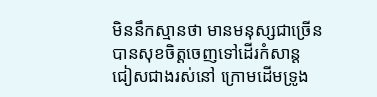មិននឹកស្មានថា មានមនុស្សជាច្រើន បានសុខចិត្តចេញទៅដើរកំសាន្ដ ជៀសជាងរស់នៅ ក្រោមដើមទ្រូង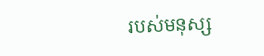របស់មនុស្ស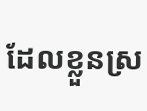ដែលខ្លួនស្រ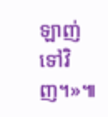ឡាញ់ទៅវិញ។»៕